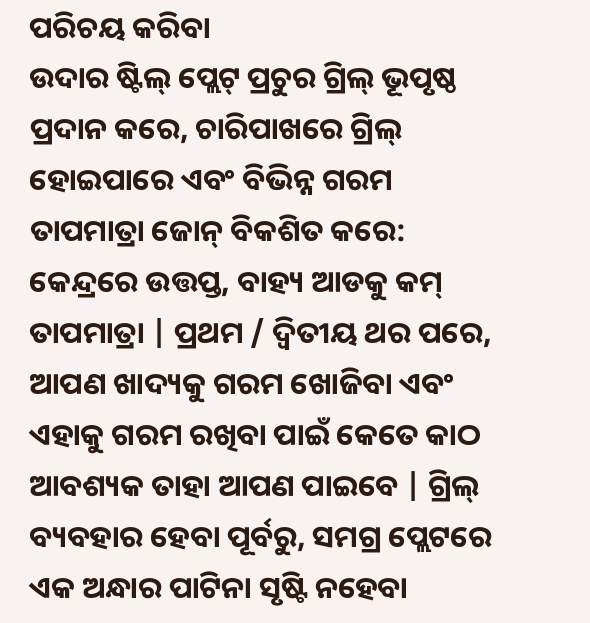ପରିଚୟ କରିବା
ଉଦାର ଷ୍ଟିଲ୍ ପ୍ଲେଟ୍ ପ୍ରଚୁର ଗ୍ରିଲ୍ ଭୂପୃଷ୍ଠ ପ୍ରଦାନ କରେ, ଚାରିପାଖରେ ଗ୍ରିଲ୍ ହୋଇପାରେ ଏବଂ ବିଭିନ୍ନ ଗରମ ତାପମାତ୍ରା ଜୋନ୍ ବିକଶିତ କରେ: କେନ୍ଦ୍ରରେ ଉତ୍ତପ୍ତ, ବାହ୍ୟ ଆଡକୁ କମ୍ ତାପମାତ୍ରା | ପ୍ରଥମ / ଦ୍ୱିତୀୟ ଥର ପରେ, ଆପଣ ଖାଦ୍ୟକୁ ଗରମ ଖୋଜିବା ଏବଂ ଏହାକୁ ଗରମ ରଖିବା ପାଇଁ କେତେ କାଠ ଆବଶ୍ୟକ ତାହା ଆପଣ ପାଇବେ | ଗ୍ରିଲ୍ ବ୍ୟବହାର ହେବା ପୂର୍ବରୁ, ସମଗ୍ର ପ୍ଲେଟରେ ଏକ ଅନ୍ଧାର ପାଟିନା ସୃଷ୍ଟି ନହେବା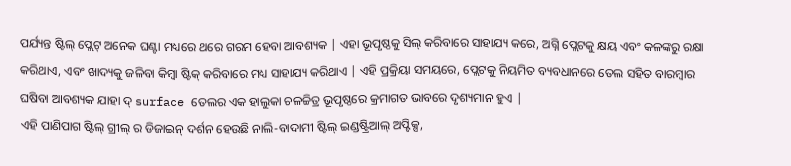ପର୍ଯ୍ୟନ୍ତ ଷ୍ଟିଲ୍ ପ୍ଲେଟ୍ ଅନେକ ଘଣ୍ଟା ମଧ୍ୟରେ ଥରେ ଗରମ ହେବା ଆବଶ୍ୟକ | ଏହା ଭୂପୃଷ୍ଠକୁ ସିଲ୍ କରିବାରେ ସାହାଯ୍ୟ କରେ, ଅଗ୍ନି ପ୍ଲେଟକୁ କ୍ଷୟ ଏବଂ କଳଙ୍କରୁ ରକ୍ଷା କରିଥାଏ, ଏବଂ ଖାଦ୍ୟକୁ ଜଳିବା କିମ୍ବା ଷ୍ଟିକ୍ କରିବାରେ ମଧ୍ୟ ସାହାଯ୍ୟ କରିଥାଏ | ଏହି ପ୍ରକ୍ରିୟା ସମୟରେ, ପ୍ଲେଟକୁ ନିୟମିତ ବ୍ୟବଧାନରେ ତେଲ ସହିତ ବାରମ୍ବାର ଘଷିବା ଆବଶ୍ୟକ ଯାହା ଦ୍ surface ତେଲର ଏକ ହାଲୁକା ଚଳଚ୍ଚିତ୍ର ଭୂପୃଷ୍ଠରେ କ୍ରମାଗତ ଭାବରେ ଦୃଶ୍ୟମାନ ହୁଏ |
ଏହି ପାଣିପାଗ ଷ୍ଟିଲ୍ ଗ୍ରୀଲ୍ ର ଡିଜାଇନ୍ ଦର୍ଶନ ହେଉଛି ନାଲି-ବାଦାମୀ ଷ୍ଟିଲ୍ ଇଣ୍ଡଷ୍ଟ୍ରିଆଲ୍ ଅପ୍ଟିକ୍ସ,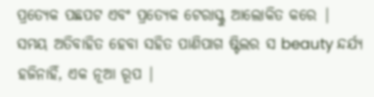ପ୍ରତ୍ୟେକ ପଛପଟ ଏବଂ ପ୍ରତ୍ୟେକ ଟେରାସ୍କୁ ଆଲୋକିତ କରେ |
ସମୟ ଅତିବାହିତ ହେବା ସହିତ ପାଣିପାଗ ଷ୍ଟିଲର ସ beauty ନ୍ଦର୍ଯ୍ୟ ହଜିନାହିଁ, ଏକ ନୂଆ ରୂପ |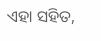ଏହା ସହିତ,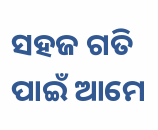ସହଜ ଗତି ପାଇଁ ଆମେ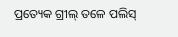ପ୍ରତ୍ୟେକ ଗ୍ରୀଲ୍ ତଳେ ପଲିସ୍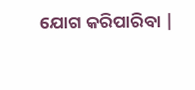ଯୋଗ କରିପାରିବା |